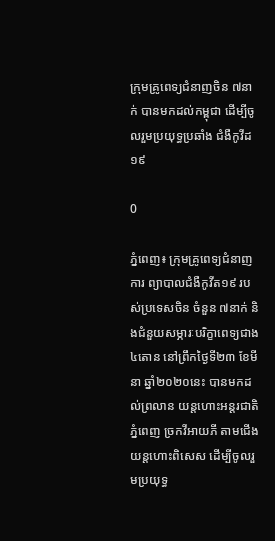ក្រុមគ្រូពេទ្យជំនាញចិន ៧នាក់ បានមកដល់កម្ពុជា ដើម្បីចូលរួមប្រយុទ្ធប្រឆាំង ជំងឺកូវីដ១៩

0

ភ្នំពេញ៖ ក្រុមគ្រូពេទ្យជំនាញការ ព្យាបាលជំងឺកូវីត១៩ របស់ប្រទេសចិន ចំនួន ៧នាក់ និងជំនួយសម្ភារៈបរិក្ខាពេទ្យជាង ៤តោន នៅព្រឹកថ្ងៃទី២៣ ខែមីនា ឆ្នាំ២០២០នេះ បានមកដល់ព្រលាន យន្តហោះអន្តរជាតិភ្នំពេញ ច្រកវីអាយភី តាមជើងយន្តហោះពិសេស ដើម្បីចូលរួមប្រយុទ្ធ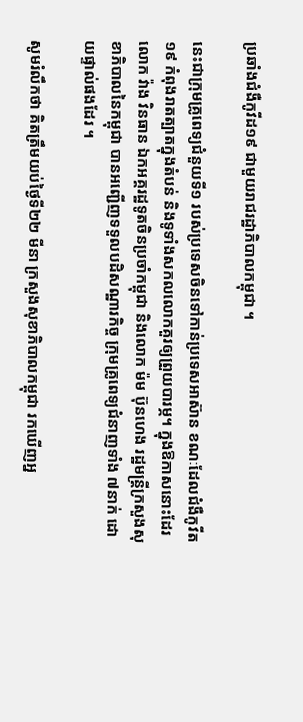ប្រឆាំងជំងឺកូវីដ១៩ ជាមួយរាជរដ្ឋាភិបាលកម្ពុជា ។

នេះជាក្រុមគ្រូពេទ្យជំនួយទី១ របស់ប្រទេសចិនទៅកាន់ប្រទេសអាស៊ាន ខណៈដែលជំងឺកូវីត១៩ កំពុងរាតត្បាតក្នុងតំបន់ និងទូទាំងសកលលោកគួរឲ្យព្រួយបារម្ភ។ ក្នុងឱកាសនោះដែរលោក វ៉ាង វិនធាន ឯកអគ្គរដ្ឋទូតចិនប្រចាំកម្ពុជា និងលោក ម៉ម ប៊ុនហេង រដ្ឋមន្ត្រីក្រសួងសុខាភិបាលនៃកម្ពុជា បានអញ្ជើញទទួលបដិសណ្ឋារកិច្ច ក្រុមគ្រូពេទ្យជំនាញទាំង ៧នាក់ ដោយផ្ទាល់ផងដែរ ។

សូមរំលឹកថា គិតត្រឹមយប់ថ្ងៃទី២២ មីនា ក្រសួងសុខាភិបាលកម្ពុជា រកឃើញអ្ន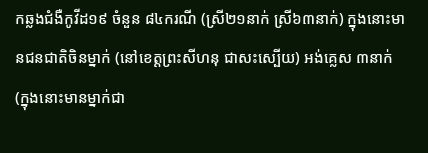កឆ្លងជំងឺកូវីដ១៩ ចំនួន ៨៤ករណី (ស្រី២១នាក់ ស្រី៦៣នាក់) ក្នុងនោះមានជនជាតិចិនម្នាក់ (នៅខេត្តព្រះសីហនុ ជាសះស្បើយ) អង់គ្លេស ៣នាក់ (ក្នុងនោះមានម្នាក់ជា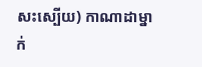សះស្បើយ) កាណាដាម្នាក់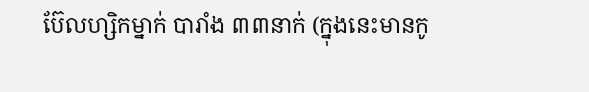ប៊ែលហ្សិកម្នាក់ បារាំង ៣៣នាក់ (ក្នុងនេះមានកូ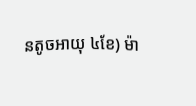នតូចអាយុ ៤ខែ) ម៉ា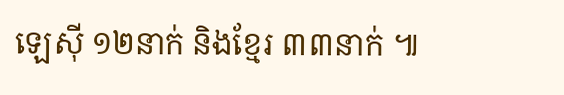ឡេស៊ី ១២នាក់ និងខ្មែរ ៣៣នាក់ ៕